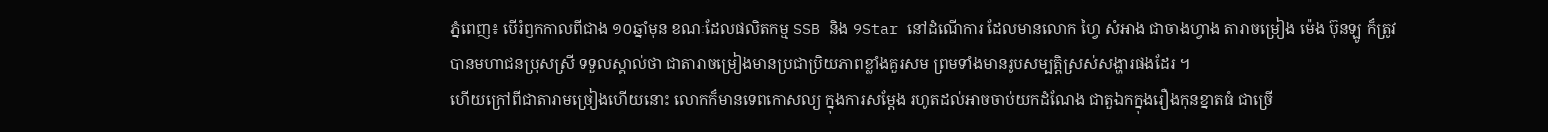ភ្នំពេញ៖ បើរំឭកកាលពីជាង ១០ឆ្នាំមុន ខណៈដែលផលិតកម្ម SSB និង 9Star នៅដំណើការ ដែលមានលោក ហ្វៃ សំអាង ជាចាងហ្វាង តារាចម្រៀង ម៉េង ប៊ុនឡូ ក៏ត្រូវបានមហាជនប្រុសស្រី ទទួលស្គាល់ថា ជាតារាចម្រៀងមានប្រជាប្រិយភាពខ្លាំងគួរសម ព្រមទាំងមានរូបសម្បត្តិស្រស់សង្ហារផងដែរ ។
ហើយក្រៅពីជាតារាមច្រៀងហើយនោះ លោកក៏មានទេពកោសល្យ ក្នុងការសម្ដែង រហូតដល់អាចចាប់យកដំណែង ជាតួឯកក្នុងរឿងកុនខ្នាតធំ ជាច្រើ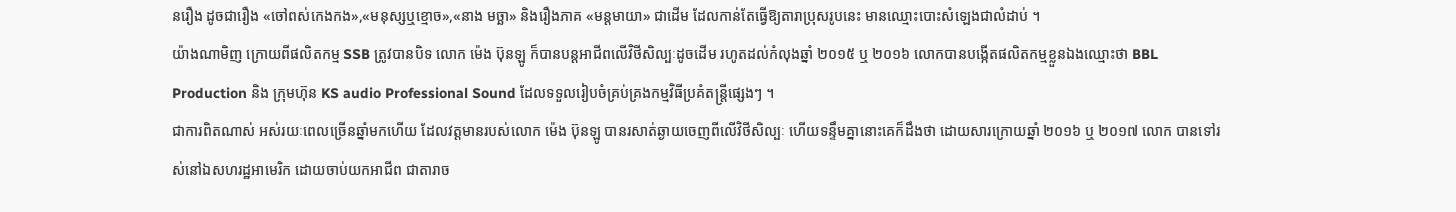នរឿង ដូចជារឿង «ចៅពស់កេងកង»,«មនុស្សឬខ្មោច»,«នាង មច្ឆា» និងរឿងភាគ «មន្តមាយា» ជាដើម ដែលកាន់តែធ្វើឱ្យតារាប្រុសរូបនេះ មានឈ្មោះបោះសំឡេងជាលំដាប់ ។
យ៉ាងណាមិញ ក្រោយពីផលិតកម្ម SSB ត្រូវបានបិទ លោក ម៉េង ប៊ុនឡូ ក៏បានបន្តអាជីពលើវិថីសិល្បៈដូចដើម រហូតដល់កំលុងឆ្នាំ ២០១៥ ឬ ២០១៦ លោកបានបង្កើតផលិតកម្មខ្លួនឯងឈ្មោះថា BBL Production និង ក្រុមហ៊ុន KS audio Professional Sound ដែលទទួលរៀបចំគ្រប់គ្រងកម្មវិធីប្រគំតន្ត្រីផ្សេងៗ ។
ជាការពិតណាស់ អស់រយៈពេលច្រើនឆ្នាំមកហើយ ដែលវត្តមានរបស់លោក ម៉េង ប៊ុនឡូ បានរសាត់ឆ្ងាយចេញពីលើវិថីសិល្បៈ ហើយទន្ទឹមគ្នានោះគេក៏ដឹងថា ដោយសារក្រោយឆ្នាំ ២០១៦ ឬ ២០១៧ លោក បានទៅរស់នៅឯសហរដ្ឋអាមេរិក ដោយចាប់យកអាជីព ជាតារាច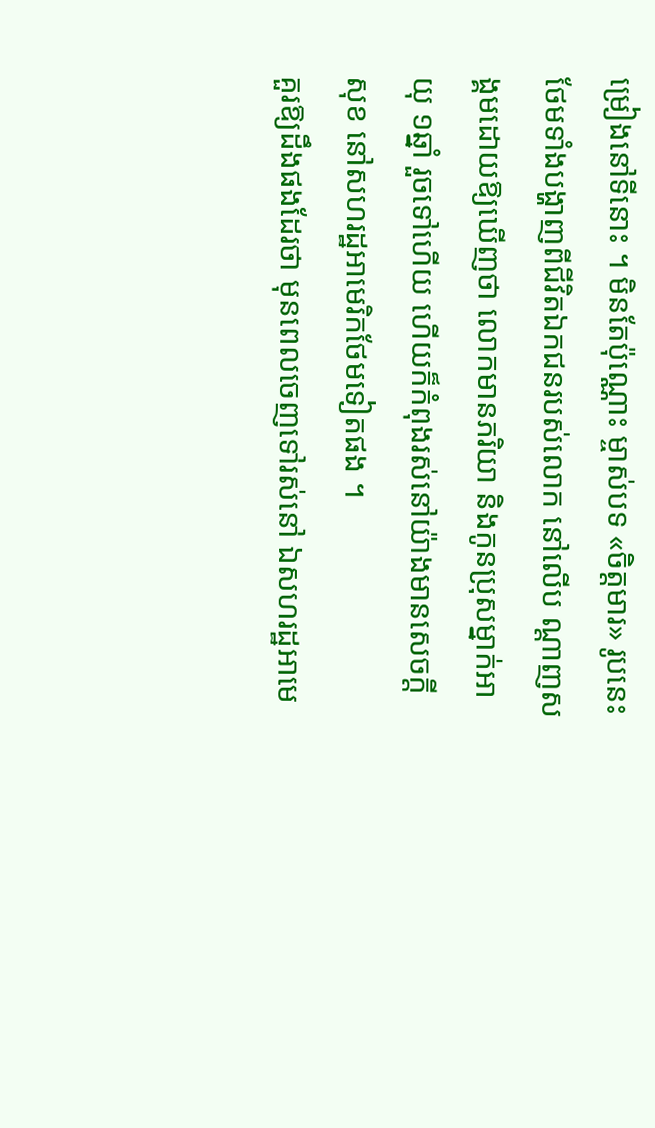ម្រៀងនៅទីនោះ ។ មិនតែប៉ុណ្ណោះ ម្ចាស់បទ «ចិត្តមារ» រូបនេះ ថែមទាំងបង្ហាញពីជីវិតឯកជនរបស់លោក នៅលើប ណ្ដាញសង្គមដោយឱ្យឃើញថា លោកមានភរិយា និងកូនប្រុសម្នាក់អាយុ ១ឆ្នាំ រួចទៅហើយ ហើយក៏កំពុងរស់នៅយ៉ាងមានសេចក្ដីសុខ នៅសហរដ្ឋអាមេរិកថែមទៀតផង ។
គួរឱ្យដឹងផងដែរថា មុនពេលចេញទៅរស់នៅ ឯសហរដ្ឋអាមេ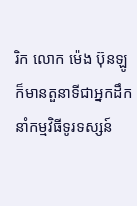រិក លោក ម៉េង ប៊ុនឡូ ក៏មានតួនាទីជាអ្នកដឹកនាំកម្មវិធីទូរទស្សន៍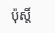ប៉ុស្តិ៍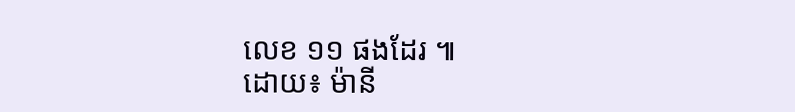លេខ ១១ ផងដែរ ៕
ដោយ៖ ម៉ានី